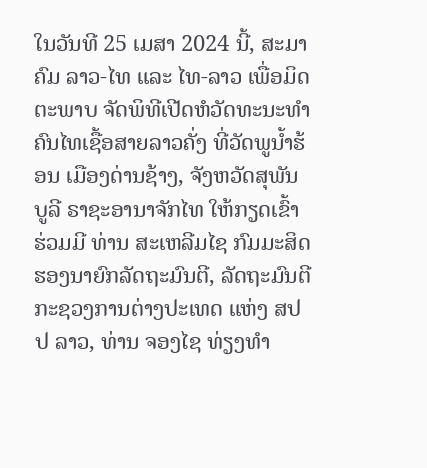ໃນວັນທີ 25 ເມສາ 2024 ນີ້, ສະມາຄົມ ລາວ-ໄທ ແລະ ໄທ-ລາວ ເພື່ອມິດຕະພາບ ຈັດພິທີເປີດຫໍວັດທະນະທໍາຄົນໄທເຊື້ອສາຍລາວຄັ່ງ ທີ່ວັດພູນໍ້າຮ້ອນ ເມືອງດ່ານຊ້າງ, ຈັງຫວັດສຸພັນບູລີ ຣາຊະອານາຈັກໄທ ໃຫ້ກຽດເຂົ້າຮ່ວມມີ ທ່ານ ສະເຫລີມໄຊ ກົມມະສິດ ຮອງນາຍົກລັດຖະມົນຕີ, ລັດຖະມົນຕີກະຊວງການຕ່າງປະເທດ ແຫ່ງ ສປປ ລາວ, ທ່ານ ຈອງໄຊ ທ່ຽງທໍາ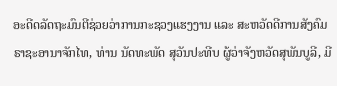ອະດີດລັດຖະມົນຕີຊ່ວຍວ່າການກະຊວງແຮງງານ ແລະ ສະຫວັດດີການສັງຄົມ ຣາຊະອານາຈັກໄທ, ທ່ານ ນັດທະພັດ ສຸວັນປະທີບ ຜູ້ວ່າຈັງຫວັດສຸພັນບູລີ, ມີ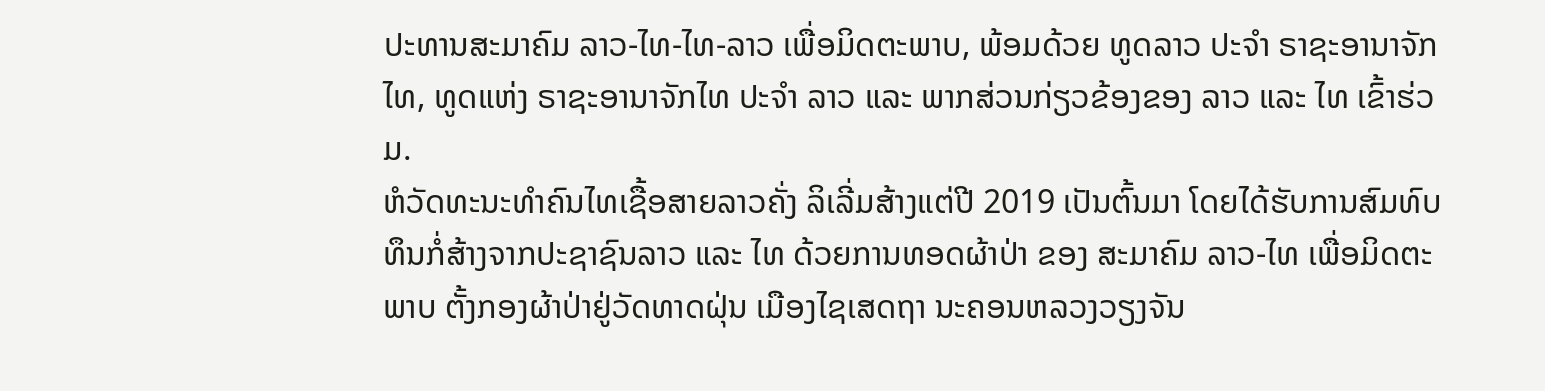ປະທານສະມາຄົມ ລາວ-ໄທ-ໄທ-ລາວ ເພື່ອມິດຕະພາບ, ພ້ອມດ້ວຍ ທູດລາວ ປະຈໍາ ຣາຊະອານາຈັກໄທ, ທູດແຫ່ງ ຣາຊະອານາຈັກໄທ ປະຈໍາ ລາວ ແລະ ພາກສ່ວນກ່ຽວຂ້ອງຂອງ ລາວ ແລະ ໄທ ເຂົ້າຮ່ວມ.
ຫໍວັດທະນະທຳຄົນໄທເຊື້ອສາຍລາວຄັ່ງ ລິເລີ່ມສ້າງແຕ່ປີ 2019 ເປັນຕົ້ນມາ ໂດຍໄດ້ຮັບການສົມທົບທຶນກໍ່ສ້າງຈາກປະຊາຊົນລາວ ແລະ ໄທ ດ້ວຍການທອດຜ້າປ່າ ຂອງ ສະມາຄົມ ລາວ-ໄທ ເພື່ອມິດຕະພາບ ຕັ້ງກອງຜ້າປ່າຢູ່ວັດທາດຝຸ່ນ ເມືອງໄຊເສດຖາ ນະຄອນຫລວງວຽງຈັນ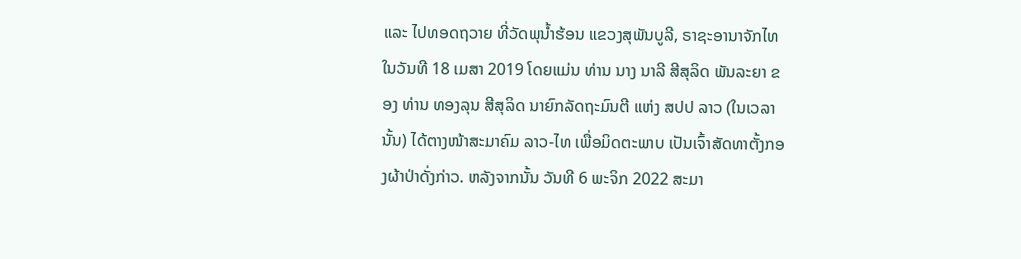ແລະ ໄປທອດຖວາຍ ທີ່ວັດພຸນໍ້າຮ້ອນ ແຂວງສຸພັນບູລີ, ຣາຊະອານາຈັກໄທ ໃນວັນທີ 18 ເມສາ 2019 ໂດຍແມ່ນ ທ່ານ ນາງ ນາລີ ສີສຸລິດ ພັນລະຍາ ຂອງ ທ່ານ ທອງລຸນ ສີສຸລິດ ນາຍົກລັດຖະມົນຕີ ແຫ່ງ ສປປ ລາວ (ໃນເວລານັ້ນ) ໄດ້ຕາງໜ້າສະມາຄົມ ລາວ-ໄທ ເພື່ອມິດຕະພາບ ເປັນເຈົ້າສັດທາຕັ້ງກອງຜ້າປ່າດັ່ງກ່າວ. ຫລັງຈາກນັ້ນ ວັນທີ 6 ພະຈິກ 2022 ສະມາ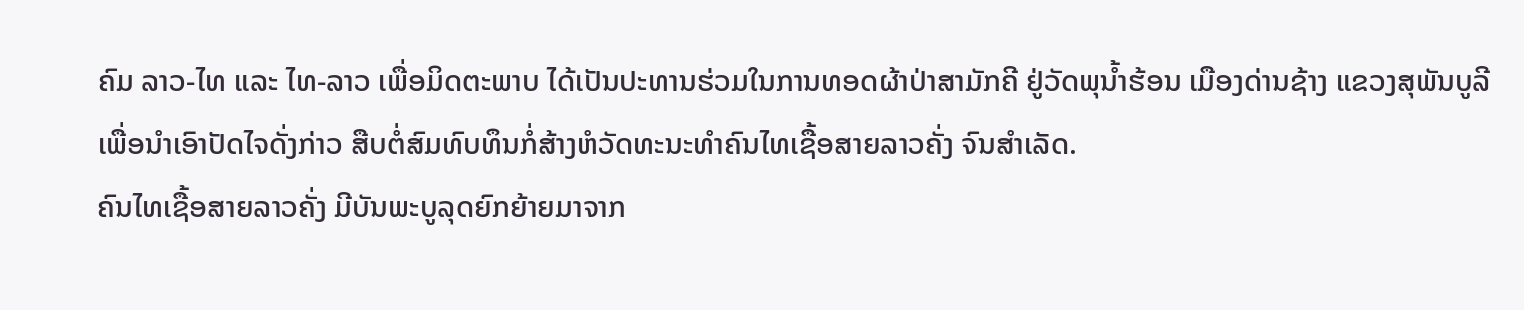ຄົມ ລາວ-ໄທ ແລະ ໄທ-ລາວ ເພື່ອມິດຕະພາບ ໄດ້ເປັນປະທານຮ່ວມໃນການທອດຜ້າປ່າສາມັກຄີ ຢູ່ວັດພຸນໍ້າຮ້ອນ ເມືອງດ່ານຊ້າງ ແຂວງສຸພັນບູລີ ເພື່ອນຳເອົາປັດໄຈດັ່ງກ່າວ ສືບຕໍ່ສົມທົບທຶນກໍ່ສ້າງຫໍວັດທະນະທໍາຄົນໄທເຊື້ອສາຍລາວຄັ່ງ ຈົນສໍາເລັດ.
ຄົນໄທເຊື້ອສາຍລາວຄັ່ງ ມີບັນພະບູລຸດຍົກຍ້າຍມາຈາກ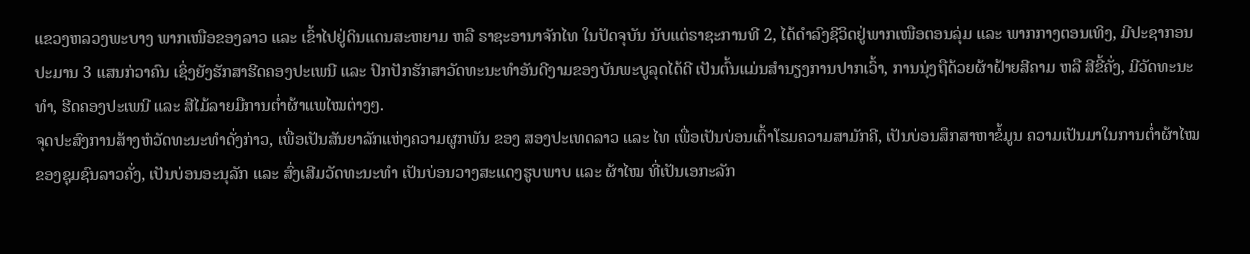ແຂວງຫລວງພະບາງ ພາກເໜືອຂອງລາວ ແລະ ເຂົ້າໄປຢູ່ດິນແດນສະຫຍາມ ຫລື ຣາຊະອານາຈັກໄທ ໃນປັດຈຸບັນ ນັບແຕ່ຣາຊະການທີ 2, ໄດ້ດໍາລົງຊີວິດຢູ່ພາກເໜືອຕອນລຸ່ມ ແລະ ພາກກາງຕອນເທິງ, ມີປະຊາກອນປະມານ 3 ແສນກ່ວາຄົນ ເຊິ່ງຍັງຮັກສາຮີດຄອງປະເພນີ ແລະ ປົກປັກຮັກສາວັດທະນະທຳອັນດີງາມຂອງບັນພະບູລຸດໄດ້ດີ ເປັນຕົ້ນແມ່ນສໍານຽງການປາກເວົ້າ, ການນຸ່ງຖືດ້ວຍຜ້າຝ້າຍສີຄາມ ຫລື ສີຂີ້ຄັ່ງ, ມີວັດທະນະທໍາ, ຮີດຄອງປະເພນີ ແລະ ສີໄມ້ລາຍມືການຕໍ່າຜ້າແພໄໝຕ່າງໆ.
ຈຸດປະສົງການສ້າງຫໍວັດທະນະທຳດັ່ງກ່າວ, ເພື່ອເປັນສັນຍາລັກແຫ່ງຄວາມຜູກພັນ ຂອງ ສອງປະເທດລາວ ແລະ ໄທ ເພື່ອເປັນບ່ອນເຕົ້າໂຮມຄວາມສາມັກຄີ, ເປັນບ່ອນສຶກສາຫາຂໍ້ມູນ ຄວາມເປັນມາໃນການຕໍ່າຜ້າໄໝຂອງຊຸມຊົນລາວຄັ່ງ, ເປັນບ່ອນອະນຸລັກ ແລະ ສົ່ງເສີມວັດທະນະທຳ ເປັນບ່ອນວາງສະແດງຮູບພາບ ແລະ ຜ້າໄໝ ທີ່ເປັນເອກະລັກ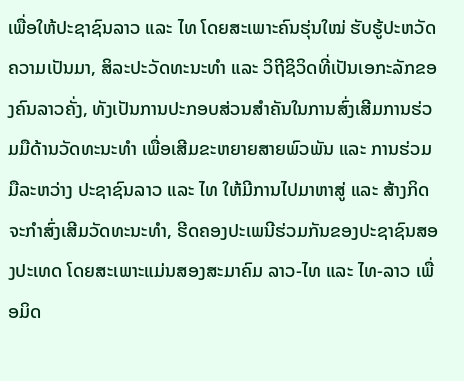ເພື່ອໃຫ້ປະຊາຊົນລາວ ແລະ ໄທ ໂດຍສະເພາະຄົນຮຸ່ນໃໝ່ ຮັບຮູ້ປະຫວັດຄວາມເປັນມາ, ສິລະປະວັດທະນະທໍາ ແລະ ວິຖີຊິວິດທີ່ເປັນເອກະລັກຂອງຄົນລາວຄັ່ງ, ທັງເປັນການປະກອບສ່ວນສໍາຄັນໃນການສົ່ງເສີມການຮ່ວມມືດ້ານວັດທະນະທໍາ ເພື່ອເສີມຂະຫຍາຍສາຍພົວພັນ ແລະ ການຮ່ວມມືລະຫວ່າງ ປະຊາຊົນລາວ ແລະ ໄທ ໃຫ້ມີການໄປມາຫາສູ່ ແລະ ສ້າງກິດຈະກຳສົ່ງເສີມວັດທະນະທຳ, ຮີດຄອງປະເພນີຮ່ວມກັນຂອງປະຊາຊົນສອງປະເທດ ໂດຍສະເພາະແມ່ນສອງສະມາຄົມ ລາວ-ໄທ ແລະ ໄທ-ລາວ ເພື່ອມິດ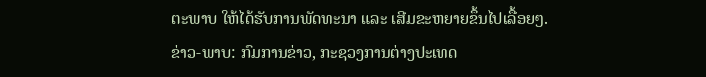ຕະພາບ ໃຫ້ໄດ້ຮັບການພັດທະນາ ແລະ ເສີມຂະຫຍາຍຂຶ້ນໄປເລື້ອຍໆ.
ຂ່າວ-ພາບ: ກົມການຂ່າວ, ກະຊວງການຕ່າງປະເທດ